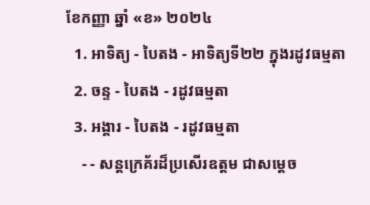ខែកញ្ញា ឆ្នាំ «ខ» ២០២៤
  1. អាទិត្យ - បៃតង - អាទិត្យទី២២ ក្នុងរដូវធម្មតា
  2. ចន្ទ - បៃតង - រដូវធម្មតា
  3. អង្គារ - បៃតង - រដូវធម្មតា
    - - សន្តក្រេគ័រដ៏ប្រសើរឧត្តម ជាសម្ដេច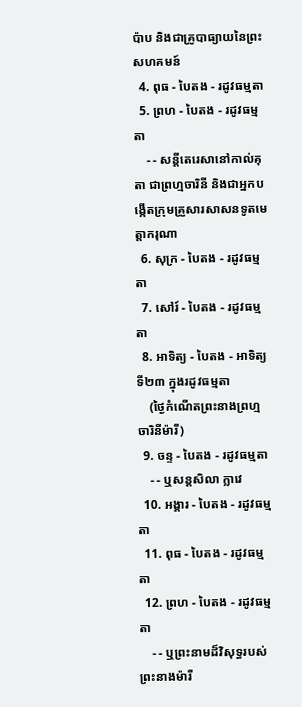ប៉ាប និងជាគ្រូបាធ្យាយនៃព្រះសហគមន៍
  4. ពុធ - បៃតង - រដូវធម្មតា
  5. ព្រហ - បៃតង - រដូវធម្មតា
    - - សន្តីតេរេសានៅកាល់គុតា ជាព្រហ្មចារិនី និងជាអ្នកបង្កើតក្រុមគ្រួសារសាសនទូតមេត្ដាករុណា
  6. សុក្រ - បៃតង - រដូវធម្មតា
  7. សៅរ៍ - បៃតង - រដូវធម្មតា
  8. អាទិត្យ - បៃតង - អាទិត្យទី២៣ ក្នុងរដូវធម្មតា
    (ថ្ងៃកំណើតព្រះនាងព្រហ្មចារិនីម៉ារី)
  9. ចន្ទ - បៃតង - រដូវធម្មតា
    - - ឬសន្តសិលា ក្លាវេ
  10. អង្គារ - បៃតង - រដូវធម្មតា
  11. ពុធ - បៃតង - រដូវធម្មតា
  12. ព្រហ - បៃតង - រដូវធម្មតា
    - - ឬព្រះនាមដ៏វិសុទ្ធរបស់ព្រះនាងម៉ារី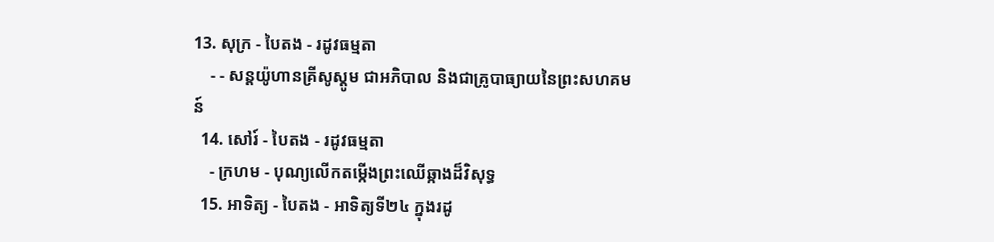13. សុក្រ - បៃតង - រដូវធម្មតា
    - - សន្តយ៉ូហានគ្រីសូស្តូម ជាអភិបាល និងជាគ្រូបាធ្យាយនៃព្រះសហគមន៍
  14. សៅរ៍ - បៃតង - រដូវធម្មតា
    - ក្រហម - បុណ្យលើកតម្កើងព្រះឈើឆ្កាងដ៏វិសុទ្ធ
  15. អាទិត្យ - បៃតង - អាទិត្យទី២៤ ក្នុងរដូ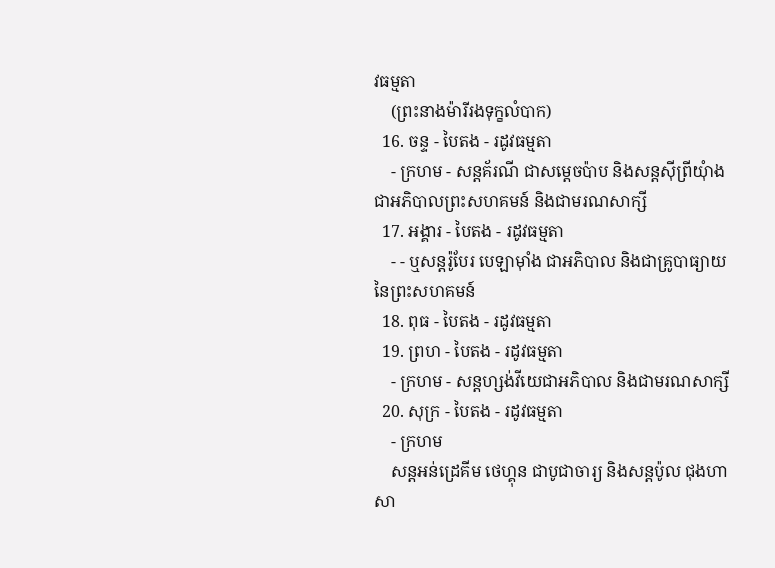វធម្មតា
    (ព្រះនាងម៉ារីរងទុក្ខលំបាក)
  16. ចន្ទ - បៃតង - រដូវធម្មតា
    - ក្រហម - សន្តគ័រណី ជាសម្ដេចប៉ាប និងសន្តស៊ីព្រីយុំាង ជាអភិបាលព្រះសហគមន៍ និងជាមរណសាក្សី
  17. អង្គារ - បៃតង - រដូវធម្មតា
    - - ឬសន្តរ៉ូបែរ បេឡាម៉ាំង ជាអភិបាល និងជាគ្រូបាធ្យាយនៃព្រះសហគមន៍
  18. ពុធ - បៃតង - រដូវធម្មតា
  19. ព្រហ - បៃតង - រដូវធម្មតា
    - ក្រហម - សន្តហ្សង់វីយេជាអភិបាល និងជាមរណសាក្សី
  20. សុក្រ - បៃតង - រដូវធម្មតា
    - ក្រហម
    សន្តអន់ដ្រេគីម ថេហ្គុន ជាបូជាចារ្យ និងសន្តប៉ូល ជុងហាសា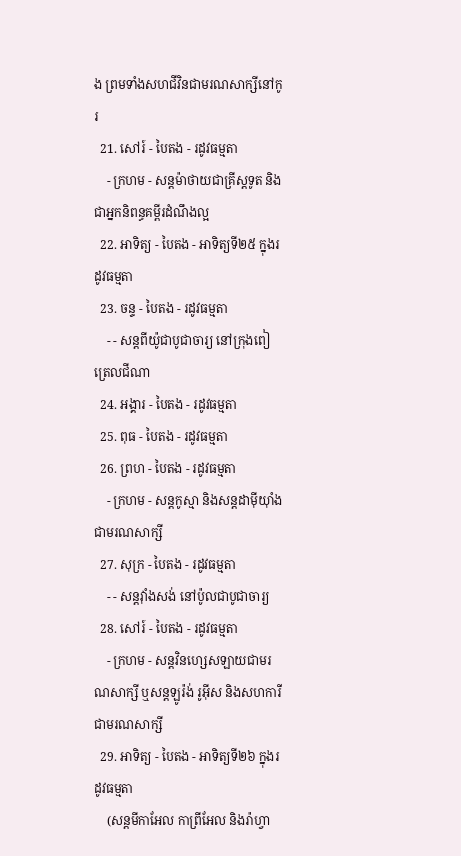ង ព្រមទាំងសហជីវិនជាមរណសាក្សីនៅកូរ
  21. សៅរ៍ - បៃតង - រដូវធម្មតា
    - ក្រហម - សន្តម៉ាថាយជាគ្រីស្តទូត និងជាអ្នកនិពន្ធគម្ពីរដំណឹងល្អ
  22. អាទិត្យ - បៃតង - អាទិត្យទី២៥ ក្នុងរដូវធម្មតា
  23. ចន្ទ - បៃតង - រដូវធម្មតា
    - - សន្តពីយ៉ូជាបូជាចារ្យ នៅក្រុងពៀត្រេលជីណា
  24. អង្គារ - បៃតង - រដូវធម្មតា
  25. ពុធ - បៃតង - រដូវធម្មតា
  26. ព្រហ - បៃតង - រដូវធម្មតា
    - ក្រហម - សន្តកូស្មា និងសន្តដាម៉ីយុាំង ជាមរណសាក្សី
  27. សុក្រ - បៃតង - រដូវធម្មតា
    - - សន្តវុាំងសង់ នៅប៉ូលជាបូជាចារ្យ
  28. សៅរ៍ - បៃតង - រដូវធម្មតា
    - ក្រហម - សន្តវិនហ្សេសឡាយជាមរណសាក្សី ឬសន្តឡូរ៉ង់ រូអ៊ីស និងសហការីជាមរណសាក្សី
  29. អាទិត្យ - បៃតង - អាទិត្យទី២៦ ក្នុងរដូវធម្មតា
    (សន្តមីកាអែល កាព្រីអែល និងរ៉ាហ្វា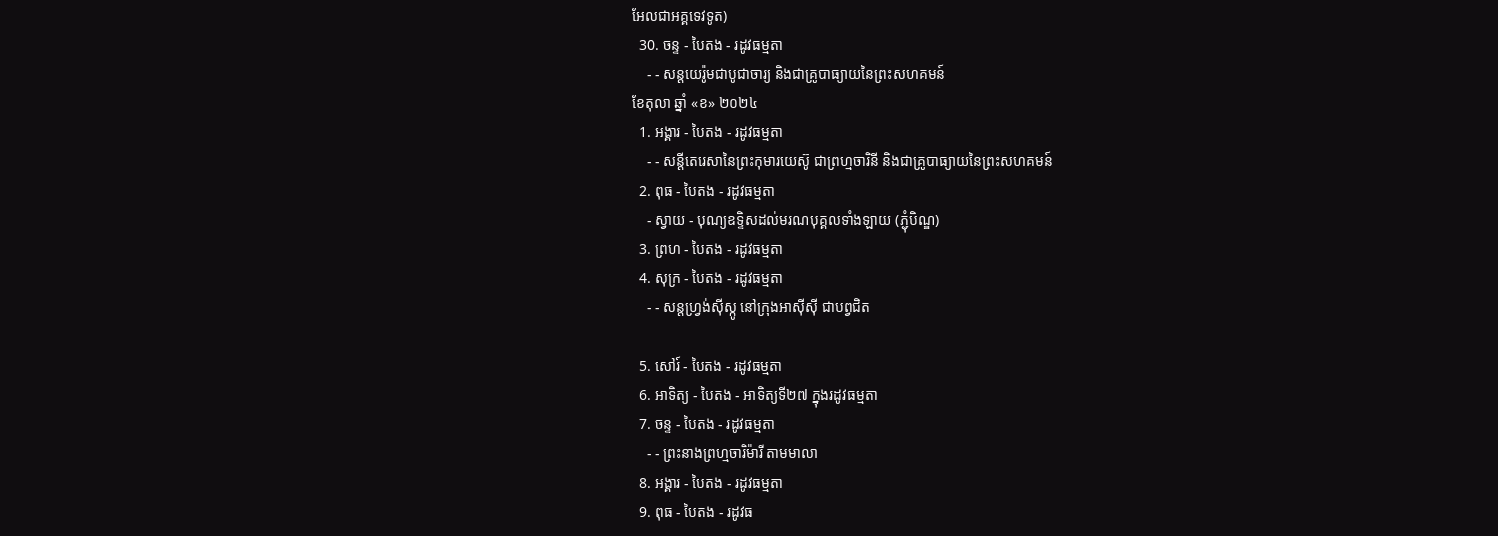អែលជាអគ្គទេវទូត)
  30. ចន្ទ - បៃតង - រដូវធម្មតា
    - - សន្ដយេរ៉ូមជាបូជាចារ្យ និងជាគ្រូបាធ្យាយនៃព្រះសហគមន៍
ខែតុលា ឆ្នាំ «ខ» ២០២៤
  1. អង្គារ - បៃតង - រដូវធម្មតា
    - - សន្តីតេរេសានៃព្រះកុមារយេស៊ូ ជាព្រហ្មចារិនី និងជាគ្រូបាធ្យាយនៃព្រះសហគមន៍
  2. ពុធ - បៃតង - រដូវធម្មតា
    - ស្វាយ - បុណ្យឧទ្ទិសដល់មរណបុគ្គលទាំងឡាយ (ភ្ជុំបិណ្ឌ)
  3. ព្រហ - បៃតង - រដូវធម្មតា
  4. សុក្រ - បៃតង - រដូវធម្មតា
    - - សន្តហ្វ្រង់ស៊ីស្កូ នៅក្រុងអាស៊ីស៊ី ជាបព្វជិត

  5. សៅរ៍ - បៃតង - រដូវធម្មតា
  6. អាទិត្យ - បៃតង - អាទិត្យទី២៧ ក្នុងរដូវធម្មតា
  7. ចន្ទ - បៃតង - រដូវធម្មតា
    - - ព្រះនាងព្រហ្មចារិម៉ារី តាមមាលា
  8. អង្គារ - បៃតង - រដូវធម្មតា
  9. ពុធ - បៃតង - រដូវធ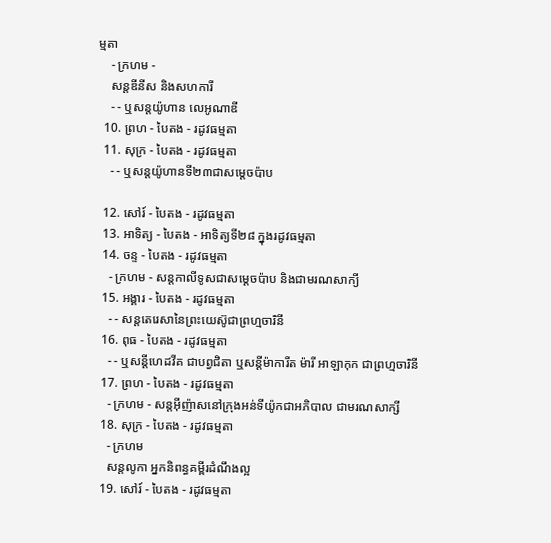ម្មតា
    - ក្រហម -
    សន្តឌីនីស និងសហការី
    - - ឬសន្តយ៉ូហាន លេអូណាឌី
  10. ព្រហ - បៃតង - រដូវធម្មតា
  11. សុក្រ - បៃតង - រដូវធម្មតា
    - - ឬសន្តយ៉ូហានទី២៣ជាសម្តេចប៉ាប

  12. សៅរ៍ - បៃតង - រដូវធម្មតា
  13. អាទិត្យ - បៃតង - អាទិត្យទី២៨ ក្នុងរដូវធម្មតា
  14. ចន្ទ - បៃតង - រដូវធម្មតា
    - ក្រហម - សន្ដកាលីទូសជាសម្ដេចប៉ាប និងជាមរណសាក្យី
  15. អង្គារ - បៃតង - រដូវធម្មតា
    - - សន្តតេរេសានៃព្រះយេស៊ូជាព្រហ្មចារិនី
  16. ពុធ - បៃតង - រដូវធម្មតា
    - - ឬសន្ដីហេដវីគ ជាបព្វជិតា ឬសន្ដីម៉ាការីត ម៉ារី អាឡាកុក ជាព្រហ្មចារិនី
  17. ព្រហ - បៃតង - រដូវធម្មតា
    - ក្រហម - សន្តអ៊ីញ៉ាសនៅក្រុងអន់ទីយ៉ូកជាអភិបាល ជាមរណសាក្សី
  18. សុក្រ - បៃតង - រដូវធម្មតា
    - ក្រហម
    សន្តលូកា អ្នកនិពន្ធគម្ពីរដំណឹងល្អ
  19. សៅរ៍ - បៃតង - រដូវធម្មតា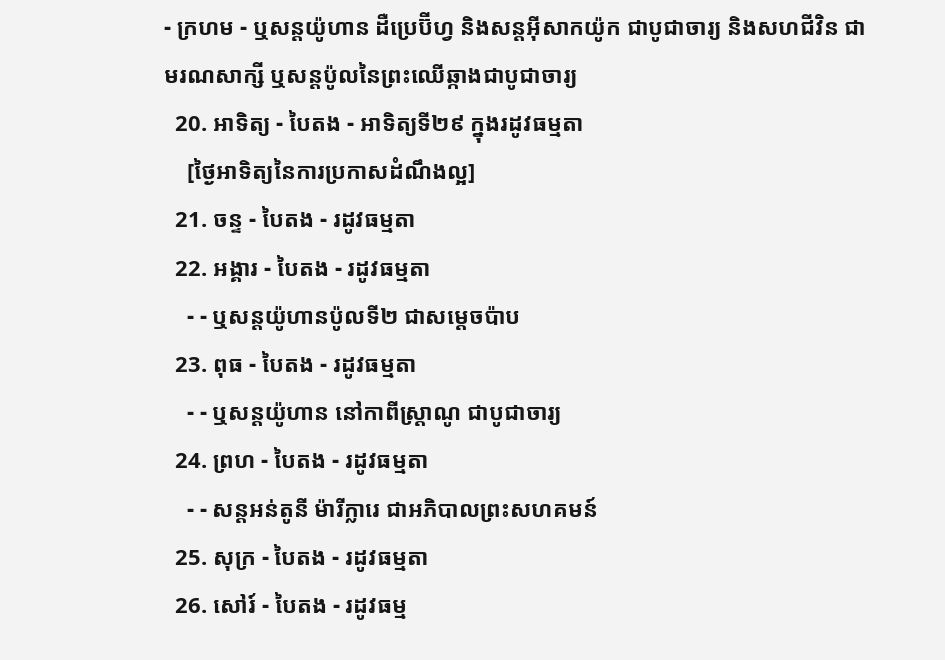- ក្រហម - ឬសន្ដយ៉ូហាន ដឺប្រេប៊ីហ្វ និងសន្ដអ៊ីសាកយ៉ូក ជាបូជាចារ្យ និងសហជីវិន ជាមរណសាក្សី ឬសន្ដប៉ូលនៃព្រះឈើឆ្កាងជាបូជាចារ្យ
  20. អាទិត្យ - បៃតង - អាទិត្យទី២៩ ក្នុងរដូវធម្មតា
    [ថ្ងៃអាទិត្យនៃការប្រកាសដំណឹងល្អ]
  21. ចន្ទ - បៃតង - រដូវធម្មតា
  22. អង្គារ - បៃតង - រដូវធម្មតា
    - - ឬសន្តយ៉ូហានប៉ូលទី២ ជាសម្ដេចប៉ាប
  23. ពុធ - បៃតង - រដូវធម្មតា
    - - ឬសន្ដយ៉ូហាន នៅកាពីស្រ្ដាណូ ជាបូជាចារ្យ
  24. ព្រហ - បៃតង - រដូវធម្មតា
    - - សន្តអន់តូនី ម៉ារីក្លារេ ជាអភិបាលព្រះសហគមន៍
  25. សុក្រ - បៃតង - រដូវធម្មតា
  26. សៅរ៍ - បៃតង - រដូវធម្ម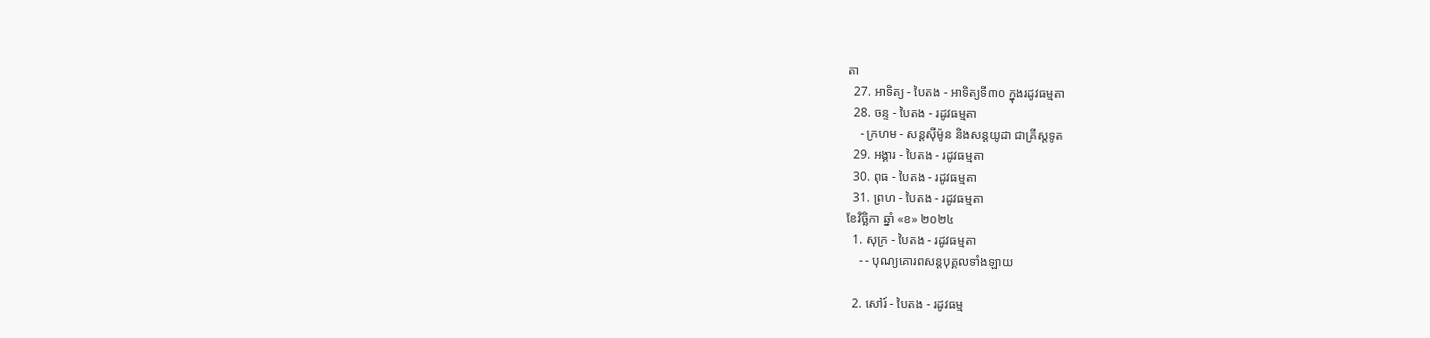តា
  27. អាទិត្យ - បៃតង - អាទិត្យទី៣០ ក្នុងរដូវធម្មតា
  28. ចន្ទ - បៃតង - រដូវធម្មតា
    - ក្រហម - សន្ដស៊ីម៉ូន និងសន្ដយូដា ជាគ្រីស្ដទូត
  29. អង្គារ - បៃតង - រដូវធម្មតា
  30. ពុធ - បៃតង - រដូវធម្មតា
  31. ព្រហ - បៃតង - រដូវធម្មតា
ខែវិច្ឆិកា ឆ្នាំ «ខ» ២០២៤
  1. សុក្រ - បៃតង - រដូវធម្មតា
    - - បុណ្យគោរពសន្ដបុគ្គលទាំងឡាយ

  2. សៅរ៍ - បៃតង - រដូវធម្ម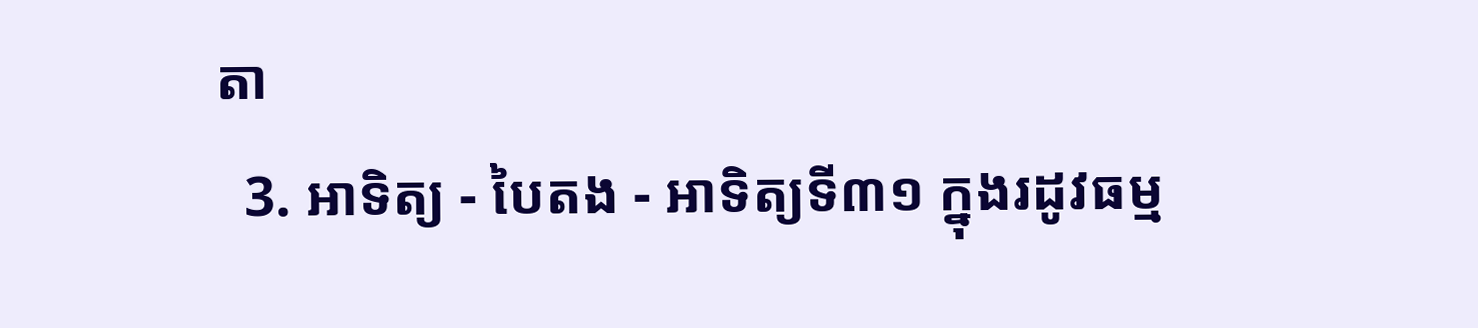តា
  3. អាទិត្យ - បៃតង - អាទិត្យទី៣១ ក្នុងរដូវធម្ម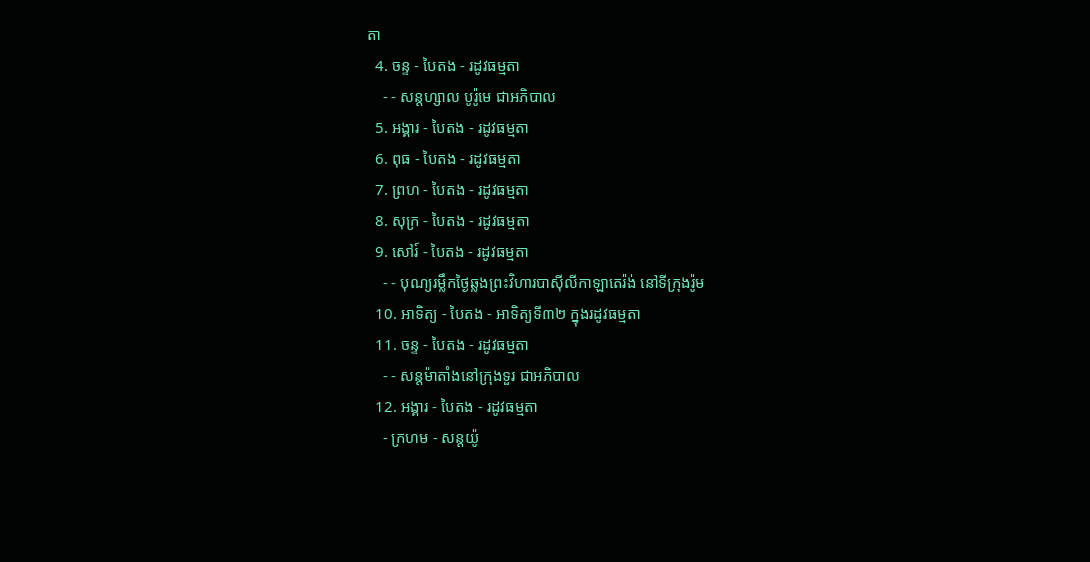តា
  4. ចន្ទ - បៃតង - រដូវធម្មតា
    - - សន្ដហ្សាល បូរ៉ូមេ ជាអភិបាល
  5. អង្គារ - បៃតង - រដូវធម្មតា
  6. ពុធ - បៃតង - រដូវធម្មតា
  7. ព្រហ - បៃតង - រដូវធម្មតា
  8. សុក្រ - បៃតង - រដូវធម្មតា
  9. សៅរ៍ - បៃតង - រដូវធម្មតា
    - - បុណ្យរម្លឹកថ្ងៃឆ្លងព្រះវិហារបាស៊ីលីកាឡាតេរ៉ង់ នៅទីក្រុងរ៉ូម
  10. អាទិត្យ - បៃតង - អាទិត្យទី៣២ ក្នុងរដូវធម្មតា
  11. ចន្ទ - បៃតង - រដូវធម្មតា
    - - សន្ដម៉ាតាំងនៅក្រុងទួរ ជាអភិបាល
  12. អង្គារ - បៃតង - រដូវធម្មតា
    - ក្រហម - សន្ដយ៉ូ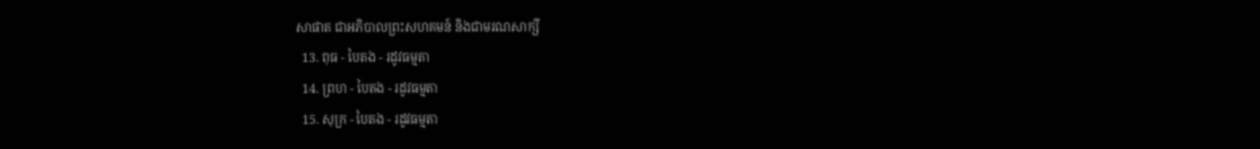សាផាត ជាអភិបាលព្រះសហគមន៍ និងជាមរណសាក្សី
  13. ពុធ - បៃតង - រដូវធម្មតា
  14. ព្រហ - បៃតង - រដូវធម្មតា
  15. សុក្រ - បៃតង - រដូវធម្មតា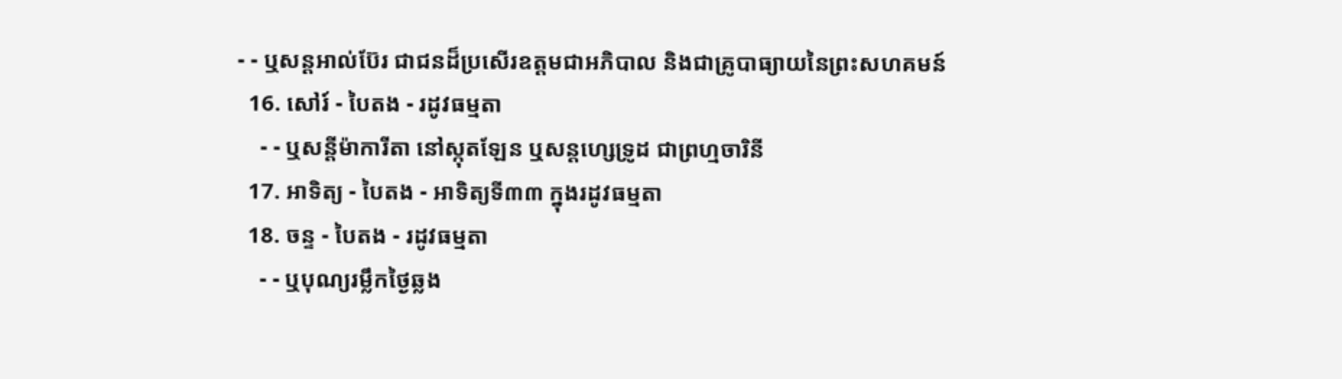- - ឬសន្ដអាល់ប៊ែរ ជាជនដ៏ប្រសើរឧត្ដមជាអភិបាល និងជាគ្រូបាធ្យាយនៃព្រះសហគមន៍
  16. សៅរ៍ - បៃតង - រដូវធម្មតា
    - - ឬសន្ដីម៉ាការីតា នៅស្កុតឡែន ឬសន្ដហ្សេទ្រូដ ជាព្រហ្មចារិនី
  17. អាទិត្យ - បៃតង - អាទិត្យទី៣៣ ក្នុងរដូវធម្មតា
  18. ចន្ទ - បៃតង - រដូវធម្មតា
    - - ឬបុណ្យរម្លឹកថ្ងៃឆ្លង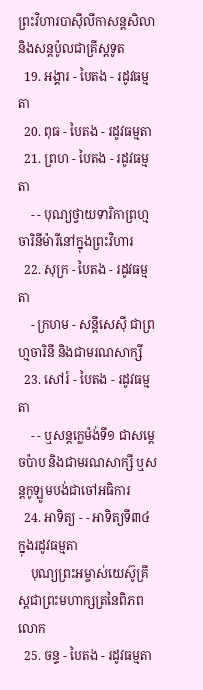ព្រះវិហារបាស៊ីលីកាសន្ដសិលា និងសន្ដប៉ូលជាគ្រីស្ដទូត
  19. អង្គារ - បៃតង - រដូវធម្មតា
  20. ពុធ - បៃតង - រដូវធម្មតា
  21. ព្រហ - បៃតង - រដូវធម្មតា
    - - បុណ្យថ្វាយទារិកាព្រហ្មចារិនីម៉ារីនៅក្នុងព្រះវិហារ
  22. សុក្រ - បៃតង - រដូវធម្មតា
    - ក្រហម - សន្ដីសេស៊ី ជាព្រហ្មចារិនី និងជាមរណសាក្សី
  23. សៅរ៍ - បៃតង - រដូវធម្មតា
    - - ឬសន្ដក្លេម៉ង់ទី១ ជាសម្ដេចប៉ាប និងជាមរណសាក្សី ឬសន្ដកូឡូមបង់ជាចៅអធិការ
  24. អាទិត្យ - - អាទិត្យទី៣៤ ក្នុងរដូវធម្មតា
    បុណ្យព្រះអម្ចាស់យេស៊ូគ្រីស្ដជាព្រះមហាក្សត្រនៃពិភពលោក
  25. ចន្ទ - បៃតង - រដូវធម្មតា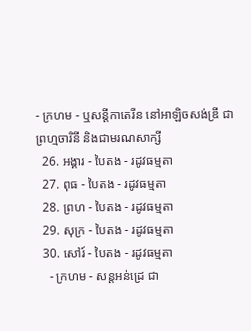- ក្រហម - ឬសន្ដីកាតេរីន នៅអាឡិចសង់ឌ្រី ជាព្រហ្មចារិនី និងជាមរណសាក្សី
  26. អង្គារ - បៃតង - រដូវធម្មតា
  27. ពុធ - បៃតង - រដូវធម្មតា
  28. ព្រហ - បៃតង - រដូវធម្មតា
  29. សុក្រ - បៃតង - រដូវធម្មតា
  30. សៅរ៍ - បៃតង - រដូវធម្មតា
    - ក្រហម - សន្ដអន់ដ្រេ ជា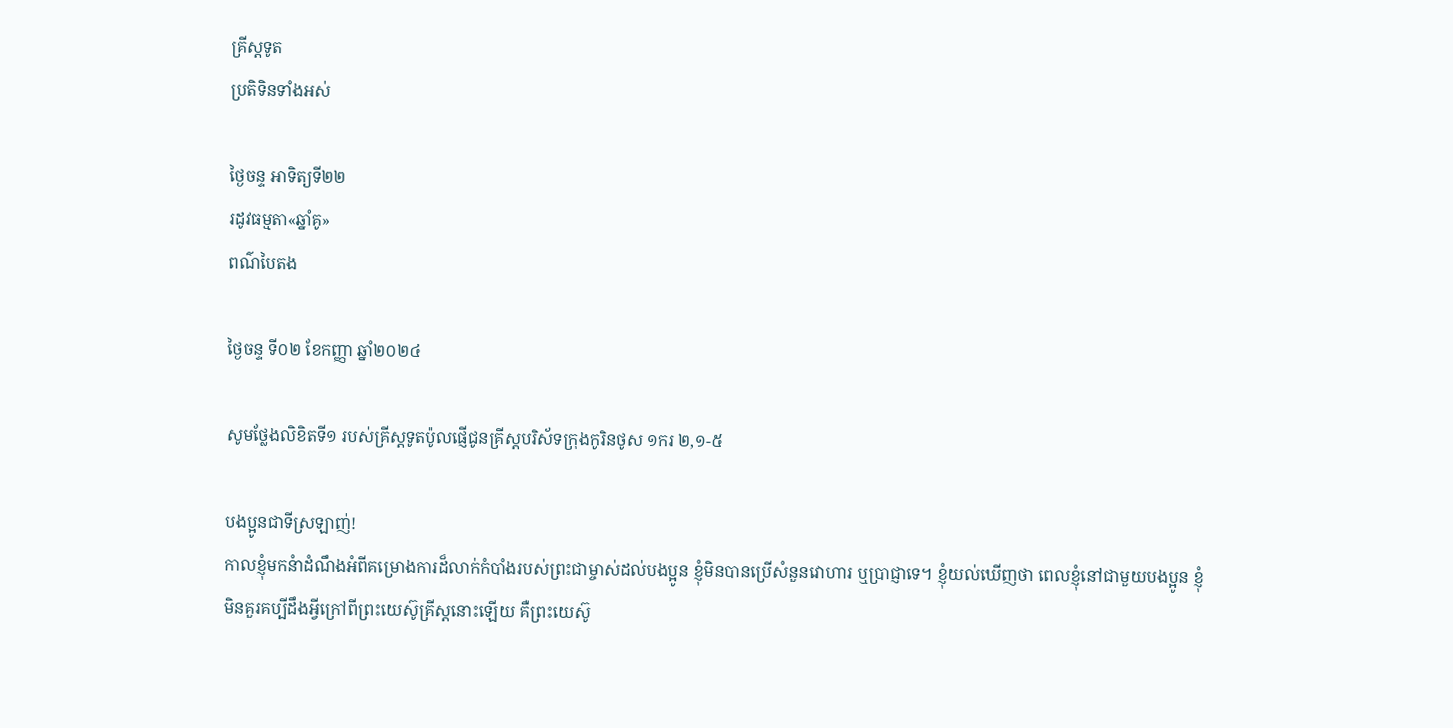គ្រីស្ដទូត
ប្រតិទិនទាំងអស់

ថ្ងៃចន្ទ អាទិត្យទី២២
រដូវធម្មតា«ឆ្នាំគូ»
ពណ៌បៃតង

ថ្ងៃចន្ទ ទី០២ ខែកញ្ញា ឆ្នាំ២០២៤

សូមថ្លែងលិខិតទី១ របស់គ្រីស្ដទូតប៉ូលផ្ញើជូនគ្រីស្ដបរិស័ទក្រុងកូរិនថូស ១ករ ២,១-៥

បងប្អូនជាទីស្រឡាញ់!
កាលខ្ញុំមកនំាដំណឹងអំពីគម្រោងការដ៏លាក់កំបាំងរបស់ព្រះជាម្ចាស់ដល់បងប្អូន ខ្ញុំមិនបានប្រើសំនួនវោហារ ឬប្រាជ្ញាទេ។ ខ្ញុំយល់ឃើញថា ពេលខ្ញុំនៅជាមួយបងប្អូន ខ្ញុំមិនគួរគប្បីដឹងអ្វីក្រៅពីព្រះយេស៊ូគ្រីស្ដនោះឡើយ គឺព្រះយេស៊ូ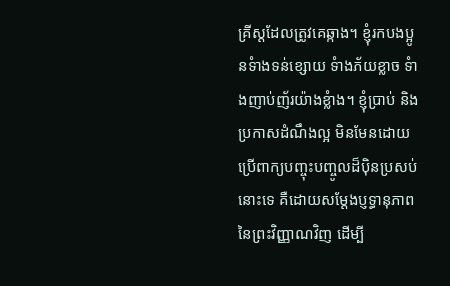គ្រីស្ដដែលត្រូវគេឆ្កាង។ ខ្ញុំរកបងប្អូនទំាងទន់ខ្សោយ ទំាងភ័យខ្លាច ទំាងញាប់ញ័រយ៉ាងខ្លំាង។ ខ្ញុំប្រាប់ និងប្រកាសដំណឹងល្អ មិនមែនដោយប្រើពាក្យបញ្ចុះបញ្ចូលដ៏ប៉ិនប្រសប់នោះទេ គឺដោយសម្ដែងប្ញទ្ធានុភាពនៃព្រះវិញ្ញាណវិញ ដើម្បី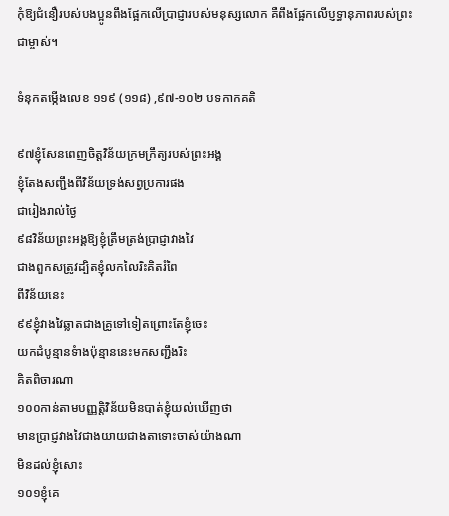កុំឱ្យជំនឿរបស់បងប្អូនពឹងផ្អែកលើប្រាជ្ញារបស់មនុស្សលោក គឺពឹងផ្អែកលើប្ញទ្ធានុភាពរបស់ព្រះជាម្ចាស់។

ទំនុកតម្កើងលេខ ១១៩ (១១៨) ,៩៧-១០២ បទកាកគតិ

៩៧ខ្ញុំសែនពេញចិត្តវិន័យក្រមក្រឹត្យរបស់ព្រះអង្គ
ខ្ញុំតែងសញ្ជឹងពីវិន័យទ្រង់សព្វប្រការផង
ជារៀងរាល់ថ្ងៃ
៩៨វិន័យព្រះអង្គឱ្យខ្ញុំត្រឹមត្រង់ប្រាជ្ញាវាងវៃ
ជាងពួកសត្រូវដ្បិតខ្ញុំលកលៃរិះគិតរំពៃ
ពីវិន័យនេះ
៩៩ខ្ញុំវាងវៃឆ្លាតជាងគ្រូទៅទៀតព្រោះតែខ្ញុំចេះ
យកដំបូន្មានទំាងប៉ុន្មាននេះមកសញ្ជឹងរិះ
គិតពិចារណា
១០០កាន់តាមបញ្ញត្តិវិន័យមិនបាត់ខ្ញុំយល់ឃើញថា
មានប្រាជ្ញវាងវៃជាងយាយជាងតាទោះចាស់យ៉ាងណា
មិនដល់ខ្ញុំសោះ
១០១ខ្ញុំគេ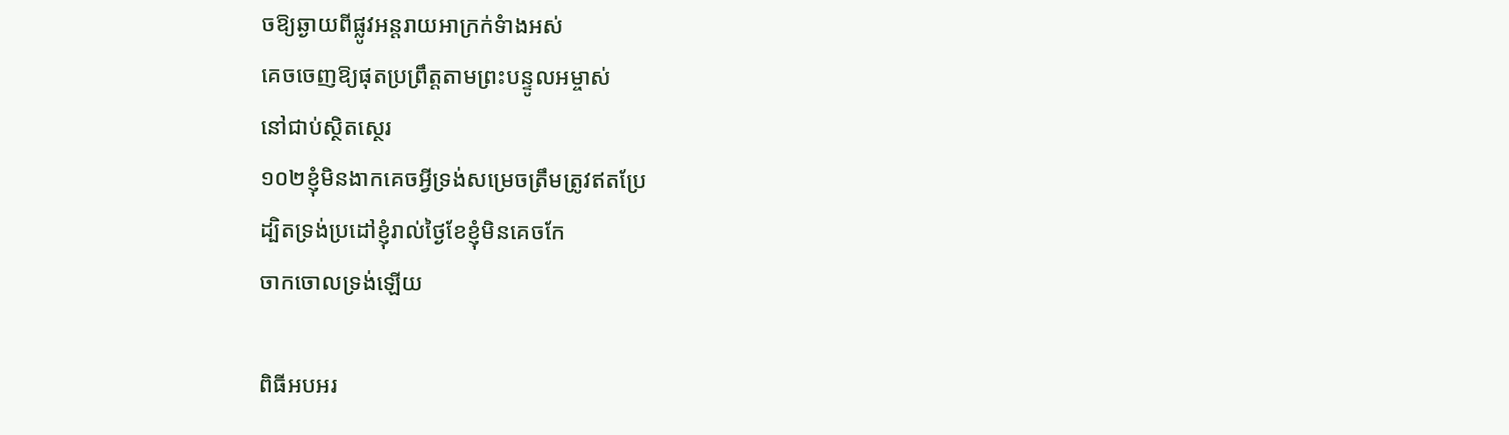ចឱ្យឆ្ងាយពីផ្លូវអន្ដរាយអាក្រក់ទំាងអស់
គេចចេញឱ្យផុតប្រព្រឹត្តតាមព្រះបន្ទូលអម្ចាស់
នៅជាប់ស្ថិតស្ថេរ
១០២ខ្ញុំមិនងាកគេចអ្វីទ្រង់សម្រេចត្រឹមត្រូវឥតប្រែ
ដ្បិតទ្រង់ប្រដៅខ្ញុំរាល់ថ្ងៃខែខ្ញុំមិនគេចកែ
ចាកចោលទ្រង់ឡើយ

ពិធីអបអរ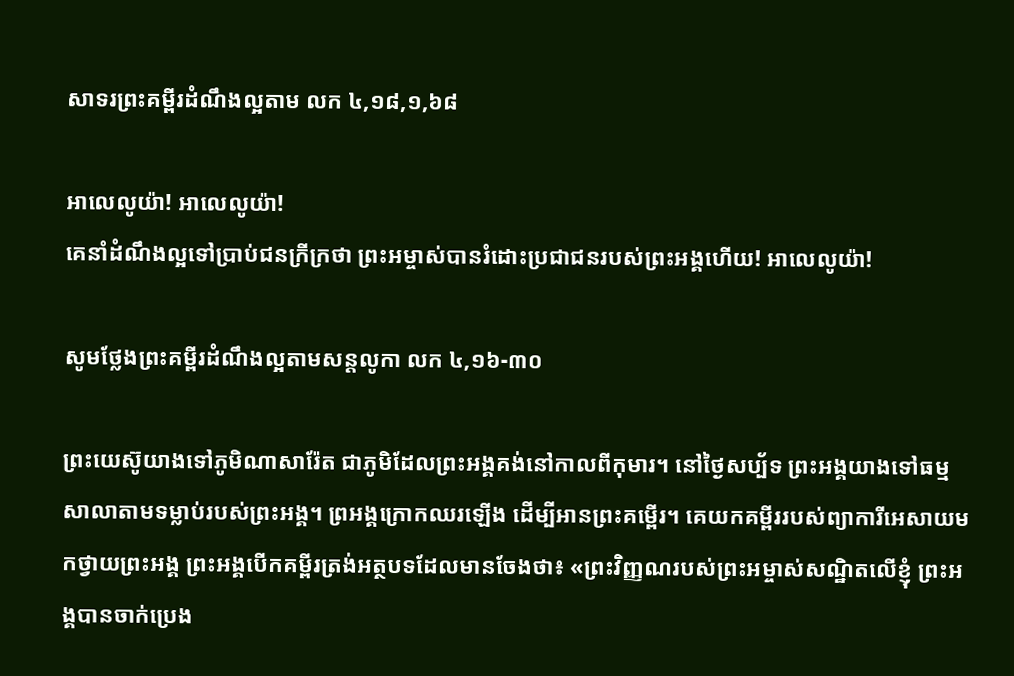សាទរព្រះគម្ពីរដំណឹងល្អតាម លក ៤,១៨,១,៦៨

អាលេលូយ៉ា! អាលេលូយ៉ា!
គេនាំដំណឹងល្អទៅប្រាប់ជនក្រីក្រថា ព្រះអម្ចាស់បានរំដោះប្រជាជនរបស់ព្រះអង្គហើយ! អាលេលូយ៉ា!

សូមថ្លែងព្រះគម្ពីរដំណឹងល្អតាមសន្តលូកា លក ៤,១៦-៣០

ព្រះយេស៊ូយាងទៅភូមិណាសារ៉ែត ជាភូមិដែលព្រះអង្គគង់នៅកាលពីកុមារ។ នៅថ្ងៃសប្ប័ទ ព្រះអង្គយាងទៅធម្មសាលាតាមទម្លាប់របស់ព្រះអង្គ។ ព្រអង្គក្រោកឈរឡើង ដើម្បីអានព្រះគម្ពើរ។ គេយកគម្ពីររបស់ព្យាការីអេសាយមកថ្វាយព្រះអង្គ ព្រះអង្គបើកគម្ពីរត្រង់អត្ថបទដែលមានចែងថា៖ «ព្រះវិញ្ញណរបស់ព្រះអម្ចាស់សណ្ឋិតលើខ្ញុំ ព្រះអង្គបានចាក់ប្រេង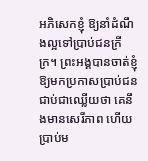អភិសេកខ្ញុំ ឱ្យនាំដំណឹងល្អទៅប្រាប់ជនក្រីក្រ។ ព្រះអង្គបានចាត់ខ្ញុំឱ្យមកប្រកាសប្រាប់ជនជាប់ជាឈ្លើយថា គេនឹងមានសេរីភាព ហើយប្រាប់ម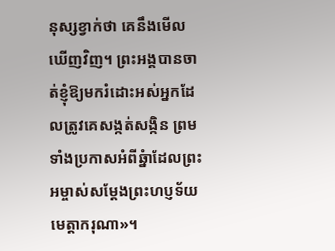នុស្សខ្វាក់ថា គេនឹងមើលឃើញវិញ។ ព្រះអង្គបានចាត់ខ្ញុំឱ្យមករំដោះអស់អ្នកដែលត្រូវគេសង្កត់សង្កិន ព្រមទាំងប្រកាសអំពីឆ្នំាដែលព្រះអម្ចាស់សម្ដែងព្រះហប្ញទ័យមេត្តាករុណា»។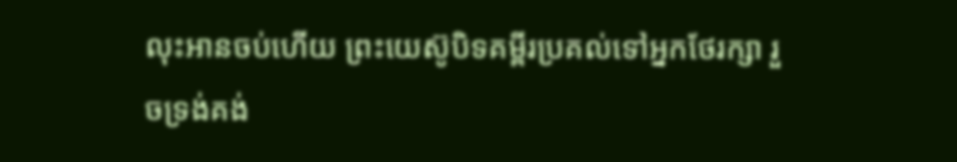លុះអានចប់ហើយ ព្រះយេស៊ូបិទគម្ពីរប្រគល់ទៅអ្នកថែរក្សា រួចទ្រង់គង់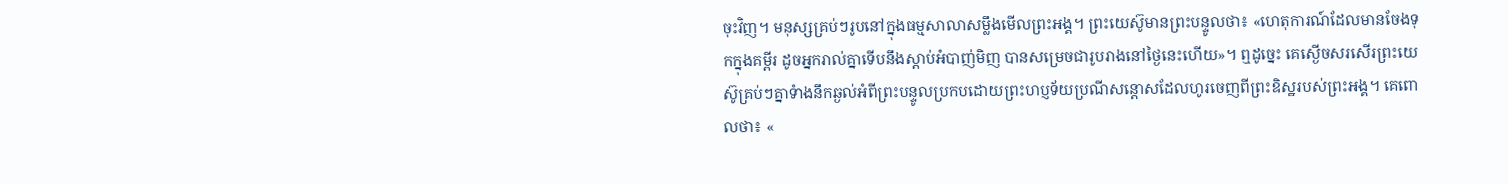ចុះវិញ។ មនុស្សគ្រប់ៗរូបនៅក្នុងធម្មសាលាសម្លឹងមើលព្រះអង្គ។ ព្រះយេស៊ូមានព្រះបន្ទូលថា៖ «ហេតុការណ៍ដែលមានចែងទុកក្នុងគម្ពីរ ដូចអ្នករាល់គ្នាទើបនឹងស្ដាប់អំបាញ់មិញ បានសម្រេចជារូបរាងនៅថ្ងៃនេះហើយ»។ ឮដូច្នេះ គេស្ងើចសរសើរព្រះយេស៊ូគ្រប់ៗគ្នាទំាងនឹកឆ្ងល់អំពីព្រះបន្ទូលប្រកបដោយព្រះហប្ញទ័យប្រណីសន្ដោសដែលហូរចេញពីព្រះឧិស្ឋរបស់ព្រះអង្គ។ គេពោលថា៖ «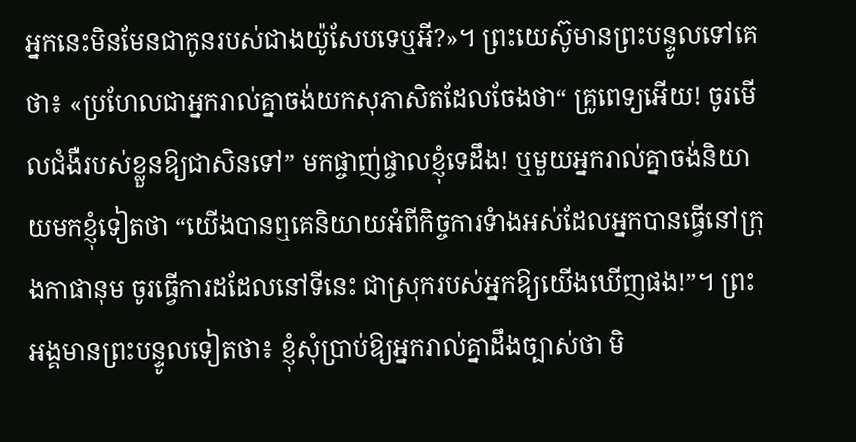អ្នកនេះមិនមែនជាកូនរបស់ជាងយ៉ូសែបទេឬអី?»។ ព្រះយេស៊ូមានព្រះបន្ទូលទៅគេថា៖ «ប្រហែលជាអ្នករាល់គ្នាចង់យកសុភាសិតដែលចែងថា“ គ្រូពេទ្យអើយ! ចូរមើលជំងឺរបស់ខ្លួនឱ្យជាសិនទៅ” មកផ្ចាញ់ផ្ចាលខ្ញុំទេដឹង! ឬមួយអ្នករាល់គ្នាចង់និយាយមកខ្ញុំទៀតថា “យើងបានឮគេនិយាយអំពីកិច្ចការទំាងអស់ដែលអ្នកបានធ្វើនៅក្រុងកាផានុម ចូរធើ្វការដដែលនៅទីនេះ ជាស្រុករបស់អ្នកឱ្យយើងឃើញផង!”។ ព្រះអង្គមានព្រះបន្ទូលទៀតថា៖ ខ្ញុំសុំប្រាប់ឱ្យអ្នករាល់គ្នាដឹងច្បាស់ថា មិ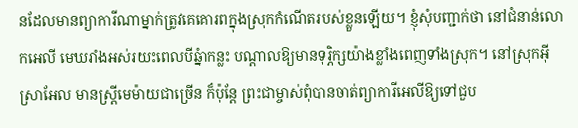នដែលមានព្យាការីណាម្នាក់ត្រូវគេគោរពក្នុងស្រុកកំណើតរបស់ខ្លួនឡើយ។ ខ្ញុំសុំបញ្ជាក់ថា នៅជំនាន់លោកអេលី មេឃរាំងអស់រយះពេលបីឆ្នំាកន្លះ បណ្ដាលឱ្យមានទុរ្ភិក្សយ៉ាងខ្លាំងពេញទាំងស្រុក។ នៅស្រុកអ៊ីស្រាអែល មានស្ដ្រីមេម៉ាយជាច្រើន ក៏ប៉ុន្ដែ ព្រះជាម្ចាស់ពុំបានចាត់ព្យាការីអេលីឱ្យទៅជួប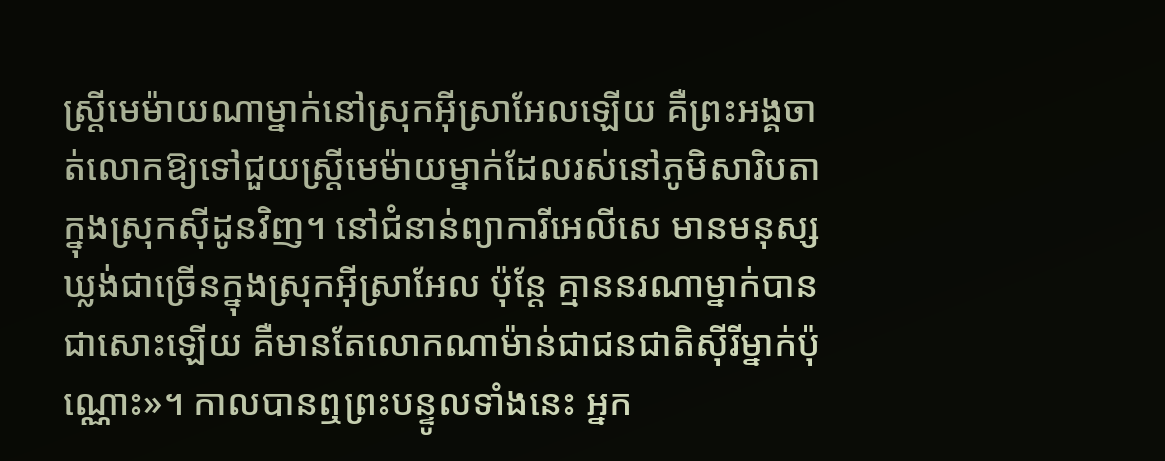ស្រ្ដីមេម៉ាយណាម្នាក់នៅស្រុកអ៊ីស្រាអែលឡើយ គឺព្រះអង្គចាត់លោកឱ្យទៅជួយស្ដ្រីមេម៉ាយម្នាក់ដែលរស់នៅភូមិសារិបតា ក្នុងស្រុកស៊ីដូនវិញ។ នៅជំនាន់ព្យាការីអេលីសេ មានមនុស្សឃ្លង់ជាច្រើនក្នុងស្រុកអ៊ីស្រាអែល ប៉ុន្ដែ គ្មាននរណាម្នាក់បានជាសោះឡើយ គឺមានតែលោកណាម៉ាន់ជាជនជាតិស៊ីរីម្នាក់ប៉ុណ្ណោះ»។ កាលបានឮព្រះបន្ទូលទាំងនេះ អ្នក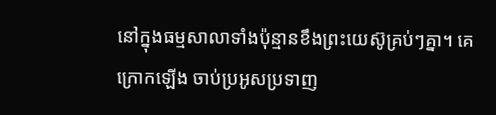នៅក្នុងធម្មសាលាទាំងប៉ុន្មានខឹងព្រះយេស៊ូគ្រប់ៗគ្នា។ គេក្រោកឡើង ចាប់ប្រអូសប្រទាញ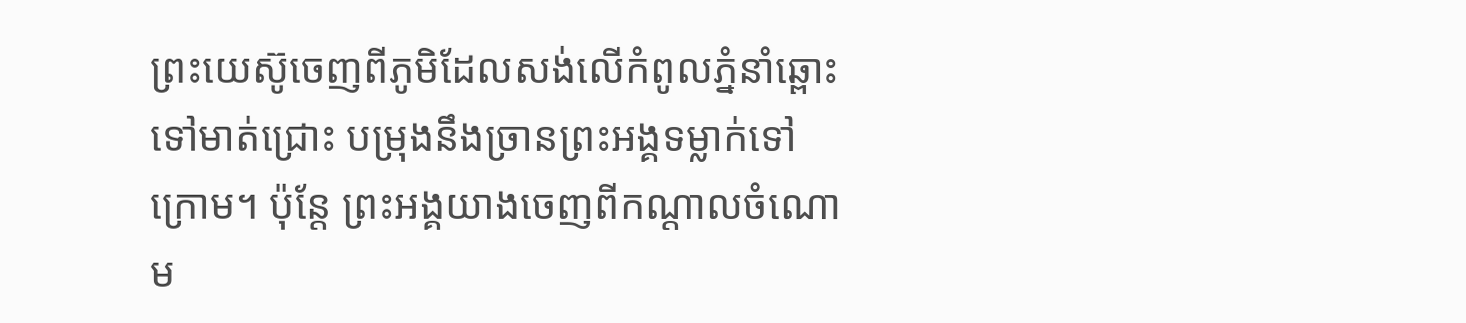ព្រះយេស៊ូចេញពីភូមិដែលសង់លើកំពូលភ្នំនាំឆ្ពោះទៅមាត់ជ្រោះ បម្រុងនឹងច្រានព្រះអង្គទម្លាក់ទៅក្រោម។ ប៉ុន្ដែ ព្រះអង្គយាងចេញពីកណ្ដាលចំណោម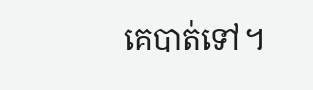គេបាត់ទៅ។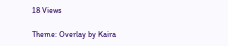18 Views

Theme: Overlay by Kaira